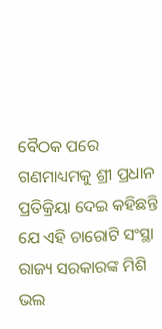ବୈଠକ ପରେ ଗଣମାଧ୍ୟମକୁ ଶ୍ରୀ ପ୍ରଧାନ ପ୍ରତିକ୍ରିୟା ଦେଇ କହିଛନ୍ତି ଯେ ଏହି ଚାରୋଟି ସଂସ୍ଥା ରାଜ୍ୟ ସରକାରଙ୍କ ମିଶି ଭଲ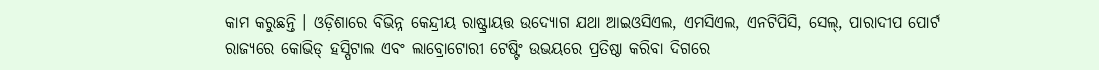କାମ କରୁଛନ୍ତି । ଓଡ଼ିଶାରେ ବିଭିନ୍ନ କେନ୍ଦ୍ରୀୟ ରାଷ୍ଟ୍ରାୟତ୍ତ ଉଦ୍ୟୋଗ ଯଥା ଆଇଓସିଏଲ, ଏମସିଏଲ, ଏନଟିପିସି, ସେଲ୍, ପାରାଦୀପ ପୋର୍ଟ ରାଜ୍ୟରେ କୋଭିଡ୍ ହସ୍ପିଟାଲ ଏବଂ ଲାବ୍ରୋଟୋରୀ ଟେଷ୍ଟିଂ ଉଭୟରେ ପ୍ରତିଷ୍ଠା କରିବା ଦିଗରେ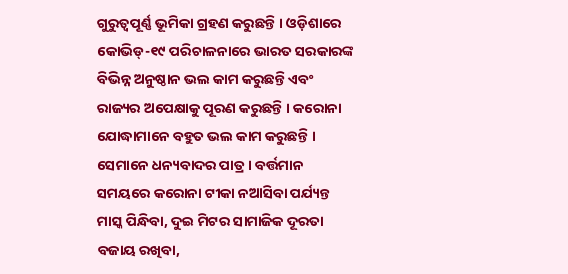ଗୁରୁତ୍ୱପୂର୍ଣ୍ଣ ଭୂମିକା ଗ୍ରହଣ କରୁଛନ୍ତି । ଓଡ଼ିଶାରେ କୋଭିଡ୍-୧୯ ପରିଚାଳନାରେ ଭାରତ ସରକାରଙ୍କ ବିଭିନ୍ନ ଅନୁଷ୍ଠାନ ଭଲ କାମ କରୁଛନ୍ତି ଏବଂ ରାଜ୍ୟର ଅପେକ୍ଷାକୁ ପୂରଣ କରୁଛନ୍ତି । କରୋନା ଯୋଦ୍ଧାମାନେ ବହୁତ ଭଲ କାମ କରୁଛନ୍ତି । ସେମାନେ ଧନ୍ୟବାଦର ପାତ୍ର । ବର୍ତ୍ତମାନ ସମୟରେ କରୋନା ଟୀକା ନଆସିବା ପର୍ଯ୍ୟନ୍ତ ମାସ୍କ ପିନ୍ଧିବା, ଦୁଇ ମିଟର ସାମାଜିକ ଦୂରତା ବଜାୟ ରଖିବା,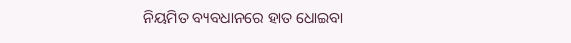ନିୟମିତ ବ୍ୟବଧାନରେ ହାତ ଧୋଇବା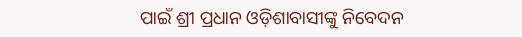ପାଇଁ ଶ୍ରୀ ପ୍ରଧାନ ଓଡ଼ିଶାବାସୀଙ୍କୁ ନିବେଦନ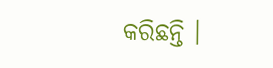କରିଛନ୍ତି ।